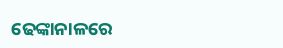ଢେଙ୍କାନାଳରେ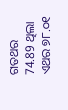ଗତଥର 74.89 ଥିଲା ଏଥର ୭୮.୦୧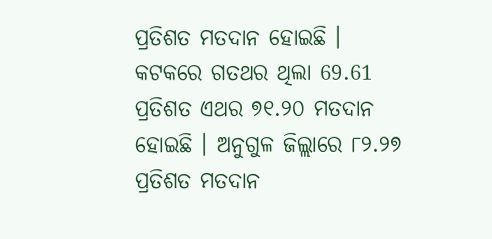ପ୍ରତିଶତ ମତଦାନ ହୋଇଛି । କଟକରେ ଗତଥର ଥିଲା 69.61 ପ୍ରତିଶତ ଏଥର ୭୧.୨୦ ମତଦାନ ହୋଇଛି । ଅନୁଗୁଳ ଜିଲ୍ଲାରେ ୮୨.୨୭ ପ୍ରତିଶତ ମତଦାନ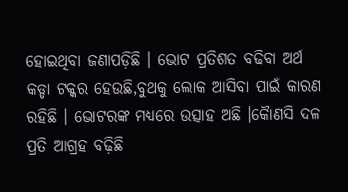ହୋଇଥିବା ଜଣାପଡ଼ିଛି । ଭୋଟ ପ୍ରତିଶତ ବଢିବା ଅର୍ଥ କଡ୍ଡା ଟକ୍କର ହେଉଛି,ବୁଥକୁ ଲୋକ ଆସିବା ପାଇଁ କାରଣ ରହିଛି । ଭୋଟରଙ୍କ ମଧ୍ୟରେ ଉତ୍ସାହ ଅଛି ।କୈାଣସି ଦଳ ପ୍ରତି ଆଗ୍ରହ ବଢ଼ିଛି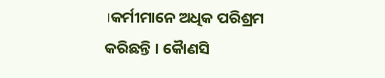।କର୍ମୀମାନେ ଅଧିକ ପରିଶ୍ରମ କରିଛନ୍ତି । କୈାଣସି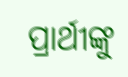ପ୍ରାର୍ଥୀଙ୍କୁ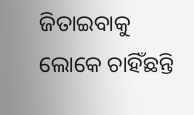ଜିତାଇବାକୁ ଲୋକେ ଚାହିଁଛନ୍ତି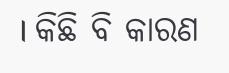। କିଛି ବି କାରଣ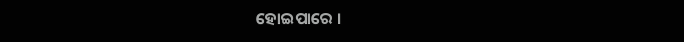ହୋଇପାରେ ।